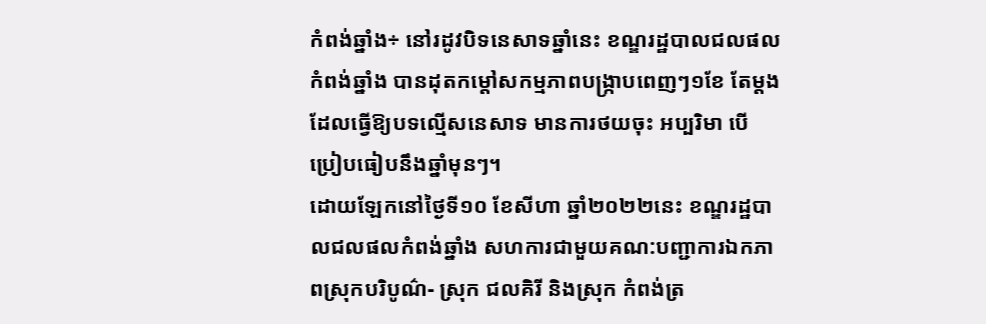កំពង់ឆ្នាំង÷ នៅរដូវបិទនេសាទឆ្នាំនេះ ខណ្ឌរដ្ឋបាលជលផលកំពង់ឆ្នាំង បានដុតកម្ដៅសកម្មភាពបង្ក្រាបពេញៗ១ខែ តែម្ដង ដែលធ្វើឱ្យបទល្មើសនេសាទ មានការថយចុះ អប្បរិមា បើប្រៀបធៀបនឹងឆ្នាំមុនៗ។
ដោយឡែកនៅថ្ងៃទី១០ ខែសីហា ឆ្នាំ២០២២នេះ ខណ្ឌរដ្ឋបាលជលផលកំពង់ឆ្នាំង សហការជាមួយគណ:បញ្ជាការឯកភាពស្រុកបរិបូណ៌- ស្រុក ជលគិរី និងស្រុក កំពង់ត្រ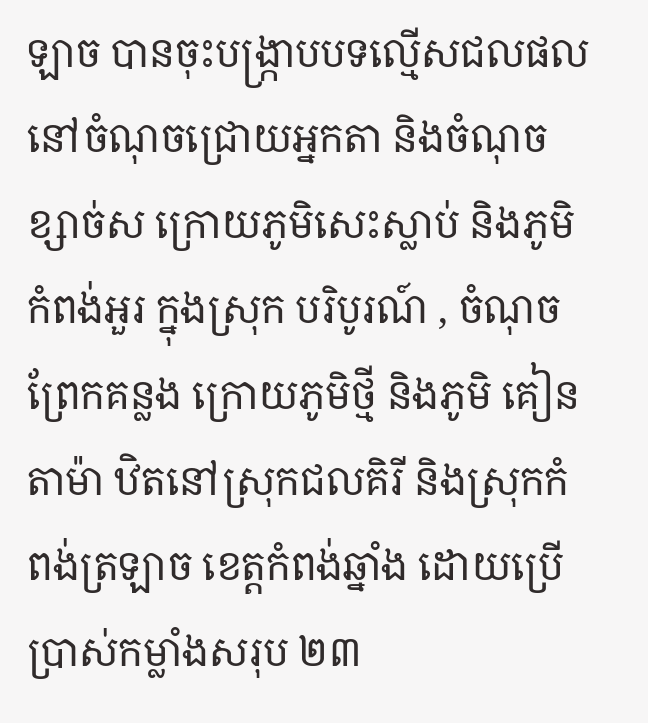ឡាច បានចុះបង្រ្កាបបទល្មើសជលផល នៅចំណុចជ្រោយអ្នកតា និងចំណុច ខ្សាច់ស ក្រោយភូមិសេះស្លាប់ និងភូមិកំពង់អួរ ក្នុងស្រុក បរិបូរណ៍ , ចំណុចព្រែកគន្លង ក្រោយភូមិថ្មី និងភូមិ គៀនតាម៉ា ឋិតនៅស្រុកជលគិរី និងស្រុកកំពង់ត្រឡាច ខេត្តកំពង់ឆ្នាំង ដោយប្រើប្រាស់កម្លាំងសរុប ២៣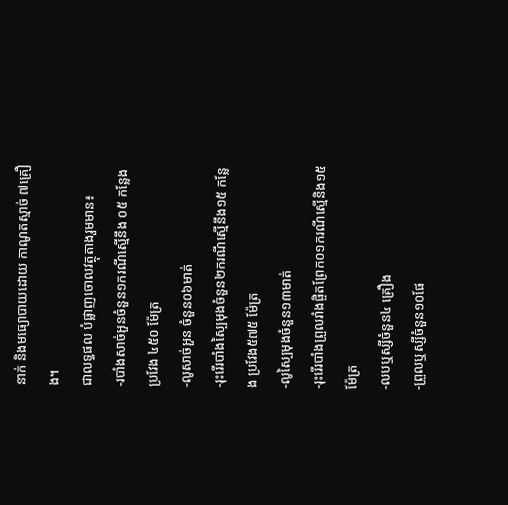នាក់ និងមធ្យោបាយដោយ កាណូតស្មាច់ ៧គ្រឿង។
ជាលទ្ធផល បំផ្លាញចោលវត្ថុតាងរួមមាន៖
-របាំងសាច់អួនចំនួន១ករណីស្មើនឹង ០៥ កន្លែង ប្រវែង ៤៥០ ម៉ែត្រ
-លូសាច់អួន ចំនួន០៦មាត់
-រុះរើរបាំងស្បៃមុងចំនួន២ករណីស្មើនឹង១៥ កន្លែង ប្រវែង៥៧៥ ម៉ែត្រ
-លូស្បៃមុងចំនួន១៣មាត់
-រុះរើរបាំងព្រួលរាំងផ្ចិតព្រែក០១ករណីស្មើនិង១៥ ម៉ែត្រ
-លបឬស្សីចំនួន៤ គ្រឿង
-ព្រួលឬស្សីចំនួន១០ផែ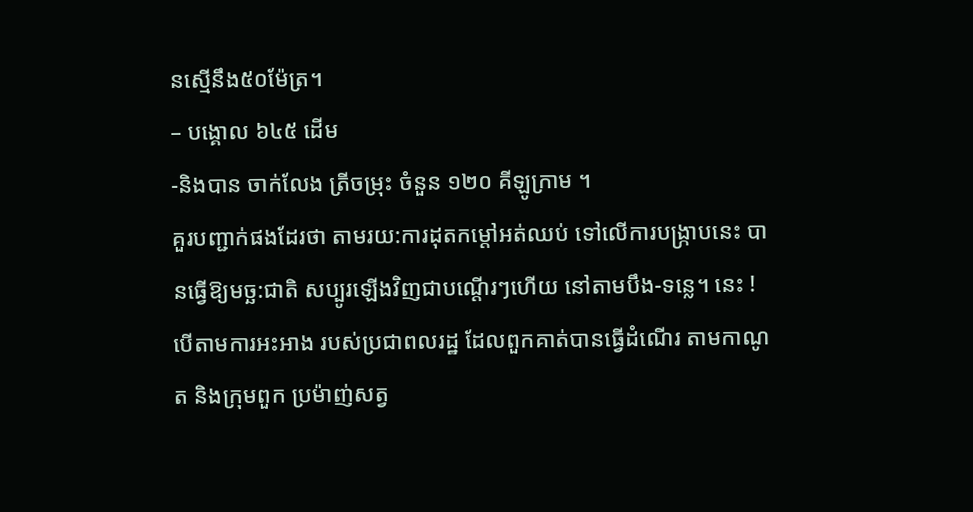នស្មើនឹង៥០ម៉ែត្រ។
– បង្គោល ៦៤៥ ដើម
-និងបាន ចាក់លែង ត្រីចម្រុះ ចំនួន ១២០ គីឡូក្រាម ។
គួរបញ្ជាក់ផងដែរថា តាមរយ:ការដុតកម្ដៅអត់ឈប់ ទៅលើការបង្ក្រាបនេះ បានធ្វើឱ្យមច្ឆ:ជាតិ សប្បូរឡើងវិញជាបណ្ដើរៗហើយ នៅតាមបឹង-ទន្លេ។ នេះ ! បើតាមការអះអាង របស់ប្រជាពលរដ្ឋ ដែលពួកគាត់បានធ្វើដំណើរ តាមកាណូត និងក្រុមពួក ប្រម៉ាញ់សត្វ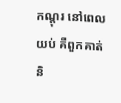កណ្ដុរ នៅពេលយប់ គឺពួកគាត់និ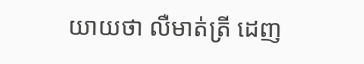យាយថា លឺមាត់ត្រី ដេញ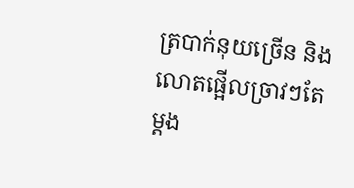ត្របាក់នុយច្រើន និងលោតផ្អើលច្រាវៗតែម្ដង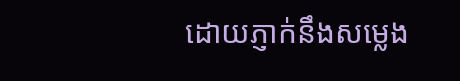ដោយភ្ញាក់នឹងសម្លេង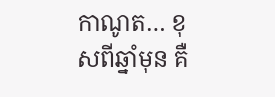កាណូត… ខុសពីឆ្នាំមុន គឺ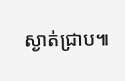ស្ងាត់ជ្រាប៕